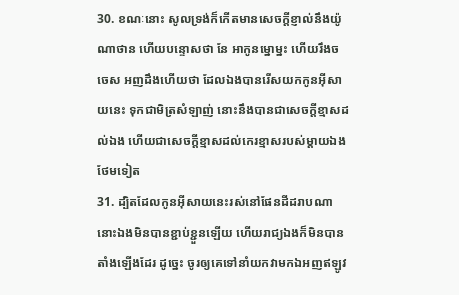30. ខណៈនោះ សូលទ្រង់ក៏កើតមានសេចក្តីខ្ញាល់នឹងយ៉ូណាថាន ហើយបន្ទោសថា នែ អាកូនម្នោម្នះ ហើយរឹងចចេស អញដឹងហើយថា ដែលឯងបានរើសយកកូនអ៊ីសាយនេះ ទុកជាមិត្រសំឡាញ់ នោះនឹងបានជាសេចក្តីខ្មាសដល់ឯង ហើយជាសេចក្តីខ្មាសដល់កេរខ្មាសរបស់ម្តាយឯងថែមទៀត
31. ដ្បិតដែលកូនអ៊ីសាយនេះរស់នៅផែនដីដរាបណា នោះឯងមិនបានខ្ជាប់ខ្ជួនឡើយ ហើយរាជ្យឯងក៏មិនបានតាំងឡើងដែរ ដូច្នេះ ចូរឲ្យគេទៅនាំយកវាមកឯអញឥឡូវ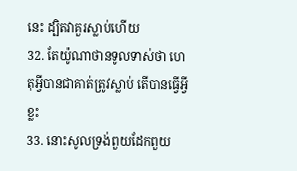នេះ ដ្បិតវាគួរស្លាប់ហើយ
32. តែយ៉ូណាថានទូលទាស់ថា ហេតុអ្វីបានជាគាត់ត្រូវស្លាប់ តើបានធ្វើអ្វីខ្លះ
33. នោះសូលទ្រង់ពួយដែកពួយ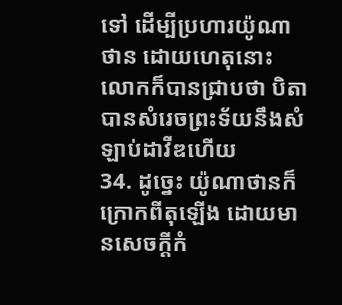ទៅ ដើម្បីប្រហារយ៉ូណាថាន ដោយហេតុនោះ លោកក៏បានជ្រាបថា បិតាបានសំរេចព្រះទ័យនឹងសំឡាប់ដាវីឌហើយ
34. ដូច្នេះ យ៉ូណាថានក៏ក្រោកពីតុឡើង ដោយមានសេចក្តីកំ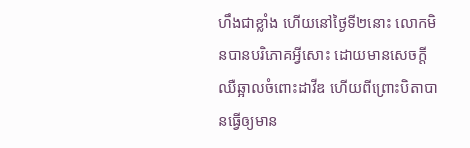ហឹងជាខ្លាំង ហើយនៅថ្ងៃទី២នោះ លោកមិនបានបរិភោគអ្វីសោះ ដោយមានសេចក្តីឈឺឆ្អាលចំពោះដាវីឌ ហើយពីព្រោះបិតាបានធ្វើឲ្យមាន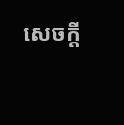សេចក្តី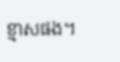ខ្មាសផង។